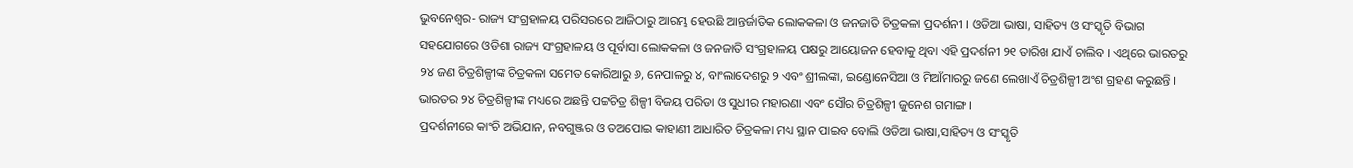ଭୁବନେଶ୍ୱର- ରାଜ୍ୟ ସଂଗ୍ରହାଳୟ ପରିସରରେ ଆଜିଠାରୁ ଆରମ୍ଭ ହେଉଛି ଆନ୍ତର୍ଜାତିକ ଲୋକକଳା ଓ ଜନଜାତି ଚିତ୍ରକଳା ପ୍ରଦର୍ଶନୀ । ଓଡିଆ ଭାଷା, ସାହିତ୍ୟ ଓ ସଂସ୍କୃତି ବିଭାଗ ସହଯୋଗରେ ଓଡିଶା ରାଜ୍ୟ ସଂଗ୍ରହାଳୟ ଓ ପୂର୍ବାସା ଲୋକକଳା ଓ ଜନଜାତି ସଂଗ୍ରହାଳୟ ପକ୍ଷରୁ ଆୟୋଜନ ହେବାକୁ ଥିବା ଏହି ପ୍ରଦର୍ଶନୀ ୨୧ ତାରିଖ ଯାଏଁ ଚାଲିବ । ଏଥିରେ ଭାରତରୁ ୨୪ ଜଣ ଚିତ୍ରଶିଳ୍ପୀଙ୍କ ଚିତ୍ରକଳା ସମେତ କୋରିଆରୁ ୬, ନେପାଳରୁ ୪, ବାଂଲାଦେଶରୁ ୨ ଏବଂ ଶ୍ରୀଲଙ୍କା, ଇଣ୍ଡୋନେସିଆ ଓ ମିଆଁମାରରୁ ଜଣେ ଲେଖାଏଁ ଚିତ୍ରଶିଳ୍ପୀ ଅଂଶ ଗ୍ରହଣ କରୁଛନ୍ତି । ଭାରତର ୨୪ ଚିତ୍ରଶିଳ୍ପୀଙ୍କ ମଧ୍ୟରେ ଅଛନ୍ତି ପଟ୍ଟଚିତ୍ର ଶିଳ୍ପୀ ବିଜୟ ପରିଡା ଓ ସୁଧୀର ମହାରଣା ଏବଂ ସୌର ଚିତ୍ରଶିଳ୍ପୀ ଜୁନେଶ ଗମାଙ୍ଗ ।
ପ୍ରଦର୍ଶନୀରେ କାଂଚି ଅଭିଯାନ, ନବଗୁଞ୍ଜର ଓ ତଅପୋଇ କାହାଣୀ ଆଧାରିତ ଚିତ୍ରକଳା ମଧ୍ୟ ସ୍ଥାନ ପାଇବ ବୋଲି ଓଡିଆ ଭାଷା,ସାହିତ୍ୟ ଓ ସଂସ୍କୃତି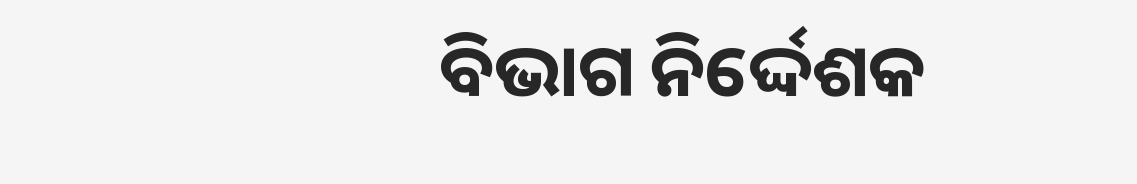ବିଭାଗ ନିର୍ଦ୍ଦେଶକ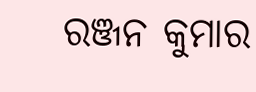ରଞ୍ଜନ କୁମାର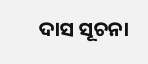ଦାସ ସୂଚନା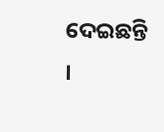ଦେଇଛନ୍ତି ।